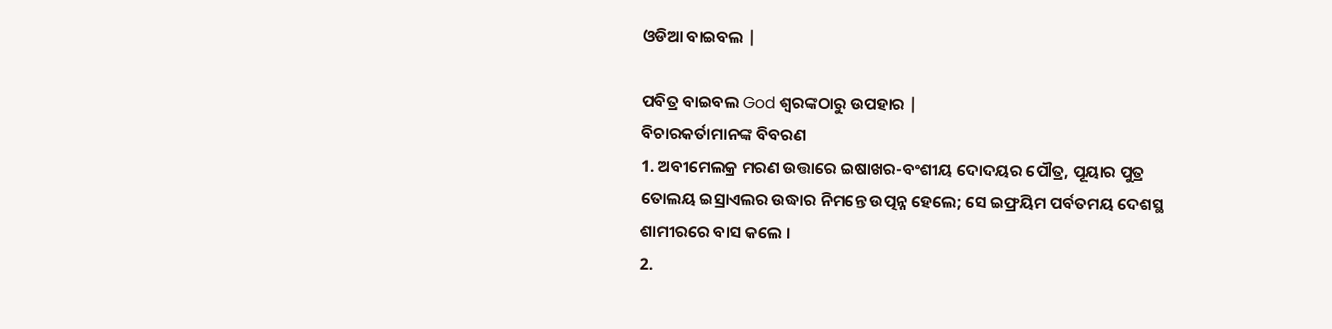ଓଡିଆ ବାଇବଲ |

ପବିତ୍ର ବାଇବଲ God ଶ୍ବରଙ୍କଠାରୁ ଉପହାର |
ବିଚାରକର୍ତାମାନଙ୍କ ବିବରଣ
1. ଅବୀମେଲକ୍ର ମରଣ ଉତ୍ତାରେ ଇଷାଖର-ବଂଶୀୟ ଦୋଦୟର ପୌତ୍ର, ପୂୟାର ପୁତ୍ର ତୋଲୟ ଇସ୍ରାଏଲର ଉଦ୍ଧାର ନିମନ୍ତେ ଉତ୍ପନ୍ନ ହେଲେ; ସେ ଇଫ୍ରୟିମ ପର୍ବତମୟ ଦେଶସ୍ଥ ଶାମୀରରେ ବାସ କଲେ ।
2.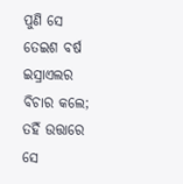ପୁଣି ସେ ତେଇଶ ବର୍ଷ ଇସ୍ରାଏଲର ବିଚାର କଲେ; ତହିଁ ଉତ୍ତାରେ ସେ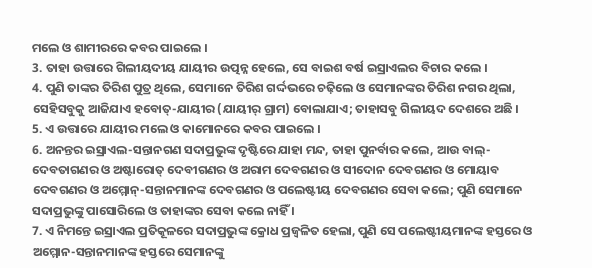ମଲେ ଓ ଶାମୀରରେ କବର ପାଇଲେ ।
3. ତାହା ଉତ୍ତାରେ ଗିଲୀୟଦୀୟ ଯାୟୀର ଉତ୍ପନ୍ନ ହେଲେ, ସେ ବାଇଶ ବର୍ଷ ଇସ୍ରାଏଲର ବିଚାର କଲେ ।
4. ପୁଣି ତାଙ୍କର ତିରିଶ ପୁତ୍ର ଥିଲେ, ସେମାନେ ତିରିଶ ଗର୍ଦ୍ଦଭରେ ଚଢ଼ିଲେ ଓ ସେମାନଙ୍କର ତିରିଶ ନଗର ଥିଲା, ସେହିସବୁକୁ ଆଜିଯାଏ ହବୋତ୍-ଯାୟୀର (ଯାୟୀର୍ ଗ୍ରାମ) ବୋଲାଯାଏ; ତାହାସବୁ ଗିଲୀୟଦ ଦେଶରେ ଅଛି ।
5. ଏ ଉତ୍ତାରେ ଯାୟୀର ମଲେ ଓ କାମୋନରେ କବର ପାଇଲେ ।
6. ଅନନ୍ତର ଇସ୍ରାଏଲ-ସନ୍ତାନଗଣ ସଦାପ୍ରଭୁଙ୍କ ଦୃଷ୍ଟିରେ ଯାହା ମନ୍ଦ, ତାହା ପୁନର୍ବାର କଲେ, ଆଉ ବାଲ୍-ଦେବତାଗଣର ଓ ଅଷ୍ଟାରୋତ୍ ଦେବୀଗଣର ଓ ଅରାମ ଦେବଗଣର ଓ ସୀଦୋନ ଦେବଗଣର ଓ ମୋୟାବ ଦେବଗଣର ଓ ଅମ୍ମୋନ୍-ସନ୍ତାନମାନଙ୍କ ଦେବଗଣର ଓ ପଲେଷ୍ଟୀୟ ଦେବଗଣର ସେବା କଲେ; ପୁଣି ସେମାନେ ସଦାପ୍ରଭୁଙ୍କୁ ପାସୋରିଲେ ଓ ତାହାଙ୍କର ସେବା କଲେ ନାହିଁ ।
7. ଏ ନିମନ୍ତେ ଇସ୍ରାଏଲ ପ୍ରତିକୂଳରେ ସଦାପ୍ରଭୁଙ୍କ କ୍ରୋଧ ପ୍ରଜ୍ଵଳିତ ହେଲା, ପୁଣି ସେ ପଲେଷ୍ଟୀୟମାନଙ୍କ ହସ୍ତରେ ଓ ଅମ୍ମୋନ-ସନ୍ତାନମାନଙ୍କ ହସ୍ତରେ ସେମାନଙ୍କୁ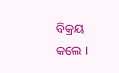ବିକ୍ରୟ କଲେ ।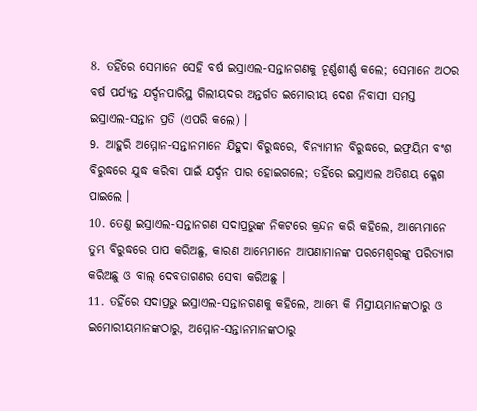8. ତହିଁରେ ସେମାନେ ସେହି ବର୍ଷ ଇସ୍ରାଏଲ-ସନ୍ତାନଗଣକୁ ଚୂର୍ଣ୍ଣଶୀର୍ଣ୍ଣ କଲେ; ସେମାନେ ଅଠର ବର୍ଷ ପର୍ଯ୍ୟନ୍ତ ଯର୍ଦ୍ଦନପାରିସ୍ଥ ଗିଲୀୟଦର ଅନ୍ତର୍ଗତ ଇମୋରୀୟ ଦେଶ ନିବାସୀ ସମସ୍ତ ଇସ୍ରାଏଲ-ସନ୍ତାନ ପ୍ରତି (ଏପରି କଲେ) ।
9. ଆହୁରି ଅମ୍ମୋନ-ସନ୍ତାନମାନେ ଯିହୁଦା ବିରୁଦ୍ଧରେ, ବିନ୍ୟାମୀନ ବିରୁଦ୍ଧରେ, ଇଫ୍ରୟିମ ବଂଶ ବିରୁଦ୍ଧରେ ଯୁଦ୍ଧ କରିବା ପାଇଁ ଯର୍ଦ୍ଦନ ପାର ହୋଇଗଲେ; ତହିଁରେ ଇସ୍ରାଏଲ ଅତିଶୟ କ୍ଳେଶ ପାଇଲେ ।
10. ତେଣୁ ଇସ୍ରାଏଲ-ସନ୍ତାନଗଣ ସଦାପ୍ରଭୁଙ୍କ ନିକଟରେ କ୍ରନ୍ଦନ କରି କହିଲେ, ଆମ୍ଭେମାନେ ତୁମ୍ଭ ବିରୁଦ୍ଧରେ ପାପ କରିଅଛୁ, କାରଣ ଆମ୍ଭେମାନେ ଆପଣାମାନଙ୍କ ପରମେଶ୍ଵରଙ୍କୁ ପରିତ୍ୟାଗ କରିଅଛୁ ଓ ବାଲ୍ ଦେବତାଗଣର ସେବା କରିଅଛୁ ।
11. ତହିଁରେ ସଦାପ୍ରଭୁ ଇସ୍ରାଏଲ-ସନ୍ତାନଗଣକୁ କହିଲେ, ଆମ୍ଭେ କି ମିସ୍ରୀୟମାନଙ୍କଠାରୁ ଓ ଇମୋରୀୟମାନଙ୍କଠାରୁ, ଅମ୍ମୋନ-ସନ୍ତାନମାନଙ୍କଠାରୁ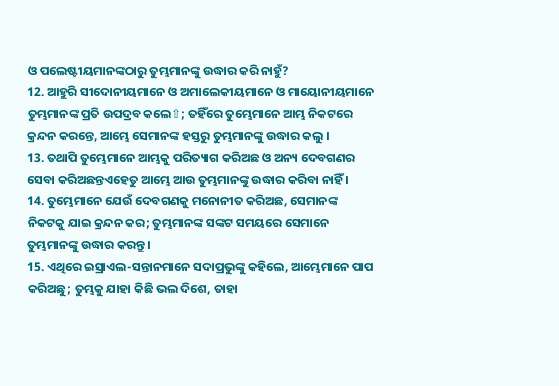ଓ ପଲେଷ୍ଟୀୟମାନଙ୍କଠାରୁ ତୁମ୍ଭମାନଙ୍କୁ ଉଦ୍ଧାର କରି ନାହୁଁ?
12. ଆହୁରି ସୀଦୋନୀୟମାନେ ଓ ଅମାଲେକୀୟମାନେ ଓ ମାୟୋନୀୟମାନେ ତୁମ୍ଭମାନଙ୍କ ପ୍ରତି ଉପଦ୍ରବ କଲେ⇧; ତହିଁରେ ତୁମ୍ଭେମାନେ ଆମ୍ଭ ନିକଟରେ କ୍ରନ୍ଦନ କରନ୍ତେ, ଆମ୍ଭେ ସେମାନଙ୍କ ହସ୍ତରୁ ତୁମ୍ଭମାନଙ୍କୁ ଉଦ୍ଧାର କଲୁ ।
13. ତଥାପି ତୁମ୍ଭେମାନେ ଆମ୍ଭକୁ ପରିତ୍ୟାଗ କରିଅଛ ଓ ଅନ୍ୟ ଦେବଗଣର ସେବା କରିଅଛନ୍ତଏହେତୁ ଆମ୍ଭେ ଆଉ ତୁମ୍ଭମାନଙ୍କୁ ଉଦ୍ଧାର କରିବା ନାହିଁ ।
14. ତୁମ୍ଭେମାନେ ଯେଉଁ ଦେବଗଣକୁ ମନୋନୀତ କରିଅଛ, ସେମାନଙ୍କ ନିକଟକୁ ଯାଇ କ୍ରନ୍ଦନ କର; ତୁମ୍ଭମାନଙ୍କ ସଙ୍କଟ ସମୟରେ ସେମାନେ ତୁମ୍ଭମାନଙ୍କୁ ଉଦ୍ଧାର କରନ୍ତୁ ।
15. ଏଥିରେ ଇସ୍ରାଏଲ-ସନ୍ତାନମାନେ ସଦାପ୍ରଭୁଙ୍କୁ କହିଲେ, ଆମ୍ଭେମାନେ ପାପ କରିଅଛୁ; ତୁମ୍ଭକୁ ଯାହା କିଛି ଭଲ ଦିଶେ, ତାହା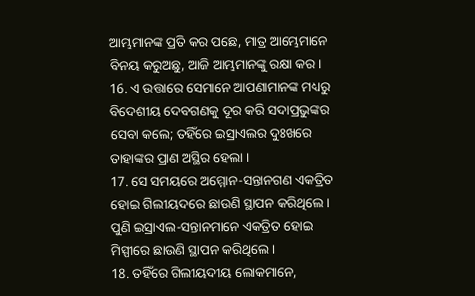ଆମ୍ଭମାନଙ୍କ ପ୍ରତି କର ପଛେ, ମାତ୍ର ଆମ୍ଭେମାନେ ବିନୟ କରୁଅଛୁ, ଆଜି ଆମ୍ଭମାନଙ୍କୁ ରକ୍ଷା କର ।
16. ଏ ଉତ୍ତାରେ ସେମାନେ ଆପଣାମାନଙ୍କ ମଧ୍ୟରୁ ବିଦେଶୀୟ ଦେବଗଣକୁ ଦୂର କରି ସଦାପ୍ରଭୁଙ୍କର ସେବା କଲେ; ତହିଁରେ ଇସ୍ରାଏଲର ଦୁଃଖରେ ତାହାଙ୍କର ପ୍ରାଣ ଅସ୍ଥିର ହେଲା ।
17. ସେ ସମୟରେ ଅମ୍ମୋନ-ସନ୍ତାନଗଣ ଏକତ୍ରିତ ହୋଇ ଗିଲୀୟଦରେ ଛାଉଣି ସ୍ଥାପନ କରିଥିଲେ । ପୁଣି ଇସ୍ରାଏଲ-ସନ୍ତାନମାନେ ଏକତ୍ରିତ ହୋଇ ମିସ୍ପୀରେ ଛାଉଣି ସ୍ଥାପନ କରିଥିଲେ ।
18. ତହିଁରେ ଗିଲୀୟଦୀୟ ଲୋକମାନେ,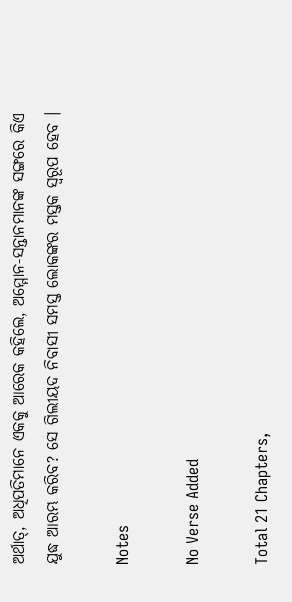ଅର୍ଥାତ୍, ଅଧିପତିମାନେ ଏକକୁ ଆରେକ କହିଲେ, ଅମ୍ମୋନ-ସନ୍ତାନମାନଙ୍କ ସଙ୍ଗରେ କିଏ ଯୁଦ୍ଧ ଆରମ୍ଭ କରିବ? ସେ ଗିଲୀୟଦ ନିବାସୀ ସମସ୍ତ ଲୋକଙ୍କର ମସ୍ତକ ସ୍ଵରୂପ ହେବ ।

Notes

No Verse Added

Total 21 Chapters,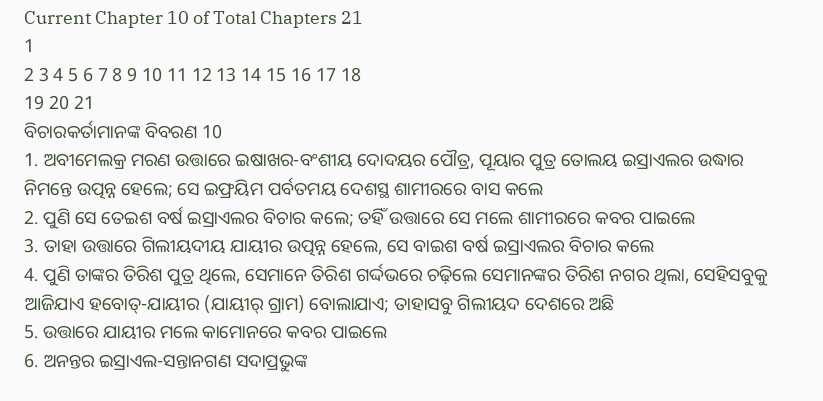Current Chapter 10 of Total Chapters 21
1
2 3 4 5 6 7 8 9 10 11 12 13 14 15 16 17 18
19 20 21
ବିଚାରକର୍ତାମାନଙ୍କ ବିବରଣ 10
1. ଅବୀମେଲକ୍ର ମରଣ ଉତ୍ତାରେ ଇଷାଖର-ବଂଶୀୟ ଦୋଦୟର ପୌତ୍ର, ପୂୟାର ପୁତ୍ର ତୋଲୟ ଇସ୍ରାଏଲର ଉଦ୍ଧାର ନିମନ୍ତେ ଉତ୍ପନ୍ନ ହେଲେ; ସେ ଇଫ୍ରୟିମ ପର୍ବତମୟ ଦେଶସ୍ଥ ଶାମୀରରେ ବାସ କଲେ
2. ପୁଣି ସେ ତେଇଶ ବର୍ଷ ଇସ୍ରାଏଲର ବିଚାର କଲେ; ତହିଁ ଉତ୍ତାରେ ସେ ମଲେ ଶାମୀରରେ କବର ପାଇଲେ
3. ତାହା ଉତ୍ତାରେ ଗିଲୀୟଦୀୟ ଯାୟୀର ଉତ୍ପନ୍ନ ହେଲେ, ସେ ବାଇଶ ବର୍ଷ ଇସ୍ରାଏଲର ବିଚାର କଲେ
4. ପୁଣି ତାଙ୍କର ତିରିଶ ପୁତ୍ର ଥିଲେ, ସେମାନେ ତିରିଶ ଗର୍ଦ୍ଦଭରେ ଚଢ଼ିଲେ ସେମାନଙ୍କର ତିରିଶ ନଗର ଥିଲା, ସେହିସବୁକୁ ଆଜିଯାଏ ହବୋତ୍-ଯାୟୀର (ଯାୟୀର୍ ଗ୍ରାମ) ବୋଲାଯାଏ; ତାହାସବୁ ଗିଲୀୟଦ ଦେଶରେ ଅଛି
5. ଉତ୍ତାରେ ଯାୟୀର ମଲେ କାମୋନରେ କବର ପାଇଲେ
6. ଅନନ୍ତର ଇସ୍ରାଏଲ-ସନ୍ତାନଗଣ ସଦାପ୍ରଭୁଙ୍କ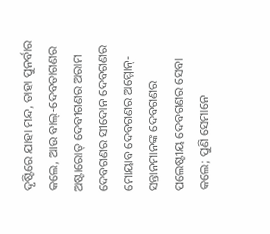ଦୃଷ୍ଟିରେ ଯାହା ମନ୍ଦ, ତାହା ପୁନର୍ବାର କଲେ, ଆଉ ବାଲ୍-ଦେବତାଗଣର ଅଷ୍ଟାରୋତ୍ ଦେବୀଗଣର ଅରାମ ଦେବଗଣର ସୀଦୋନ ଦେବଗଣର ମୋୟାବ ଦେବଗଣର ଅମ୍ମୋନ୍-ସନ୍ତାନମାନଙ୍କ ଦେବଗଣର ପଲେଷ୍ଟୀୟ ଦେବଗଣର ସେବା କଲେ; ପୁଣି ସେମାନେ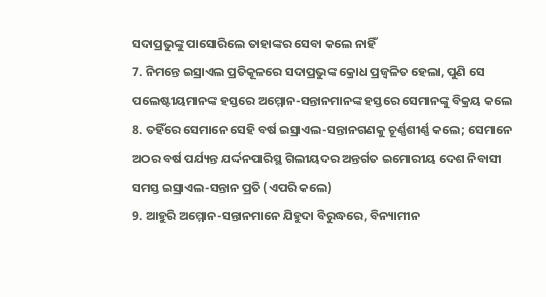ସଦାପ୍ରଭୁଙ୍କୁ ପାସୋରିଲେ ତାହାଙ୍କର ସେବା କଲେ ନାହିଁ
7. ନିମନ୍ତେ ଇସ୍ରାଏଲ ପ୍ରତିକୂଳରେ ସଦାପ୍ରଭୁଙ୍କ କ୍ରୋଧ ପ୍ରଜ୍ଵଳିତ ହେଲା, ପୁଣି ସେ ପଲେଷ୍ଟୀୟମାନଙ୍କ ହସ୍ତରେ ଅମ୍ମୋନ-ସନ୍ତାନମାନଙ୍କ ହସ୍ତରେ ସେମାନଙ୍କୁ ବିକ୍ରୟ କଲେ
8. ତହିଁରେ ସେମାନେ ସେହି ବର୍ଷ ଇସ୍ରାଏଲ-ସନ୍ତାନଗଣକୁ ଚୂର୍ଣ୍ଣଶୀର୍ଣ୍ଣ କଲେ; ସେମାନେ ଅଠର ବର୍ଷ ପର୍ଯ୍ୟନ୍ତ ଯର୍ଦ୍ଦନପାରିସ୍ଥ ଗିଲୀୟଦର ଅନ୍ତର୍ଗତ ଇମୋରୀୟ ଦେଶ ନିବାସୀ ସମସ୍ତ ଇସ୍ରାଏଲ-ସନ୍ତାନ ପ୍ରତି (ଏପରି କଲେ)
9. ଆହୁରି ଅମ୍ମୋନ-ସନ୍ତାନମାନେ ଯିହୁଦା ବିରୁଦ୍ଧରେ, ବିନ୍ୟାମୀନ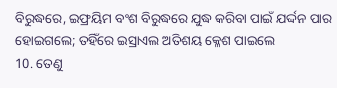ବିରୁଦ୍ଧରେ, ଇଫ୍ରୟିମ ବଂଶ ବିରୁଦ୍ଧରେ ଯୁଦ୍ଧ କରିବା ପାଇଁ ଯର୍ଦ୍ଦନ ପାର ହୋଇଗଲେ; ତହିଁରେ ଇସ୍ରାଏଲ ଅତିଶୟ କ୍ଳେଶ ପାଇଲେ
10. ତେଣୁ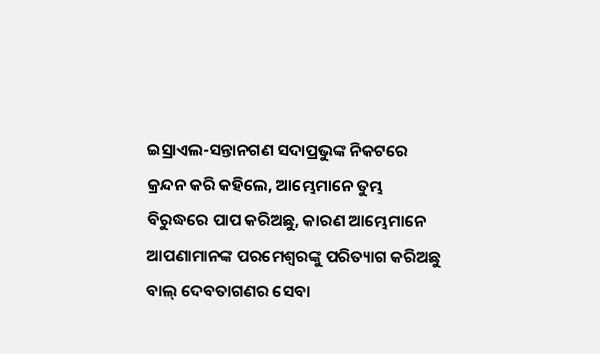ଇସ୍ରାଏଲ-ସନ୍ତାନଗଣ ସଦାପ୍ରଭୁଙ୍କ ନିକଟରେ କ୍ରନ୍ଦନ କରି କହିଲେ, ଆମ୍ଭେମାନେ ତୁମ୍ଭ ବିରୁଦ୍ଧରେ ପାପ କରିଅଛୁ, କାରଣ ଆମ୍ଭେମାନେ ଆପଣାମାନଙ୍କ ପରମେଶ୍ଵରଙ୍କୁ ପରିତ୍ୟାଗ କରିଅଛୁ ବାଲ୍ ଦେବତାଗଣର ସେବା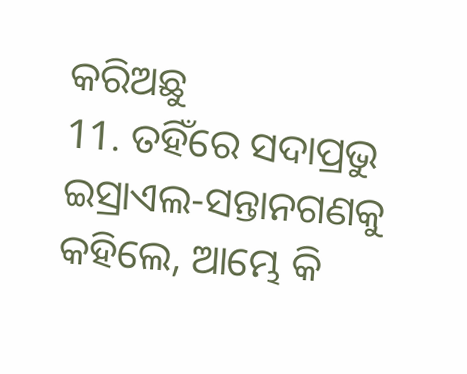କରିଅଛୁ
11. ତହିଁରେ ସଦାପ୍ରଭୁ ଇସ୍ରାଏଲ-ସନ୍ତାନଗଣକୁ କହିଲେ, ଆମ୍ଭେ କି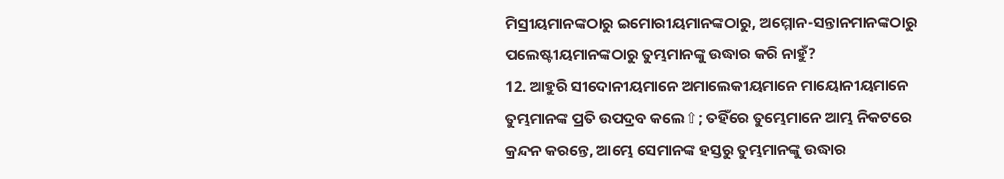ମିସ୍ରୀୟମାନଙ୍କଠାରୁ ଇମୋରୀୟମାନଙ୍କଠାରୁ, ଅମ୍ମୋନ-ସନ୍ତାନମାନଙ୍କଠାରୁ ପଲେଷ୍ଟୀୟମାନଙ୍କଠାରୁ ତୁମ୍ଭମାନଙ୍କୁ ଉଦ୍ଧାର କରି ନାହୁଁ?
12. ଆହୁରି ସୀଦୋନୀୟମାନେ ଅମାଲେକୀୟମାନେ ମାୟୋନୀୟମାନେ ତୁମ୍ଭମାନଙ୍କ ପ୍ରତି ଉପଦ୍ରବ କଲେ⇧; ତହିଁରେ ତୁମ୍ଭେମାନେ ଆମ୍ଭ ନିକଟରେ କ୍ରନ୍ଦନ କରନ୍ତେ, ଆମ୍ଭେ ସେମାନଙ୍କ ହସ୍ତରୁ ତୁମ୍ଭମାନଙ୍କୁ ଉଦ୍ଧାର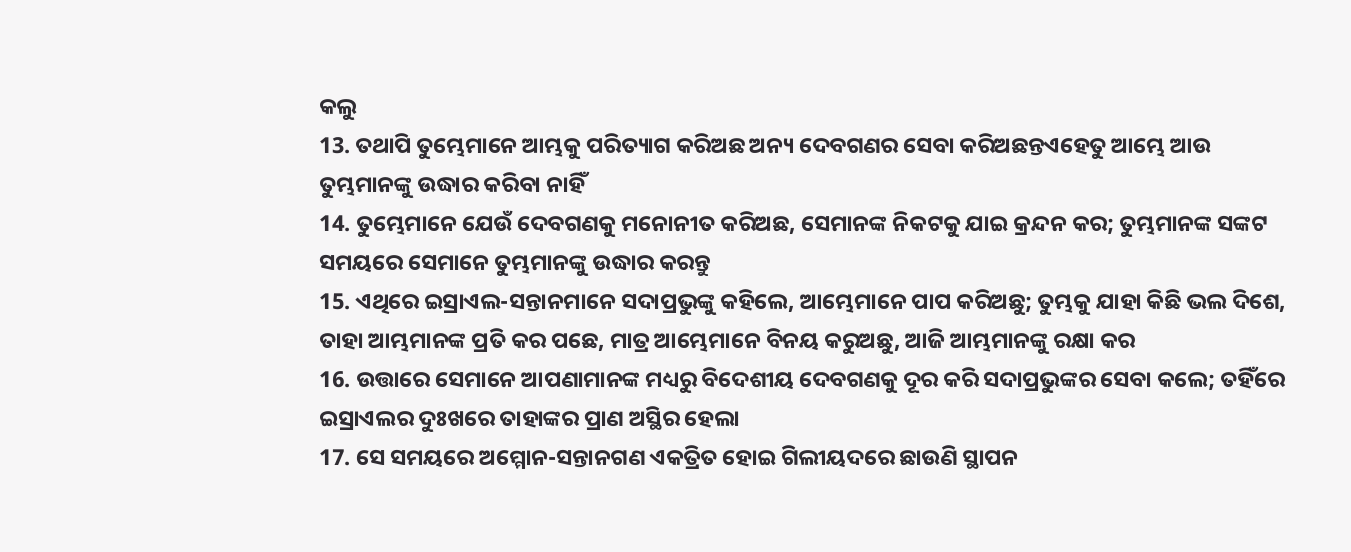କଲୁ
13. ତଥାପି ତୁମ୍ଭେମାନେ ଆମ୍ଭକୁ ପରିତ୍ୟାଗ କରିଅଛ ଅନ୍ୟ ଦେବଗଣର ସେବା କରିଅଛନ୍ତଏହେତୁ ଆମ୍ଭେ ଆଉ ତୁମ୍ଭମାନଙ୍କୁ ଉଦ୍ଧାର କରିବା ନାହିଁ
14. ତୁମ୍ଭେମାନେ ଯେଉଁ ଦେବଗଣକୁ ମନୋନୀତ କରିଅଛ, ସେମାନଙ୍କ ନିକଟକୁ ଯାଇ କ୍ରନ୍ଦନ କର; ତୁମ୍ଭମାନଙ୍କ ସଙ୍କଟ ସମୟରେ ସେମାନେ ତୁମ୍ଭମାନଙ୍କୁ ଉଦ୍ଧାର କରନ୍ତୁ
15. ଏଥିରେ ଇସ୍ରାଏଲ-ସନ୍ତାନମାନେ ସଦାପ୍ରଭୁଙ୍କୁ କହିଲେ, ଆମ୍ଭେମାନେ ପାପ କରିଅଛୁ; ତୁମ୍ଭକୁ ଯାହା କିଛି ଭଲ ଦିଶେ, ତାହା ଆମ୍ଭମାନଙ୍କ ପ୍ରତି କର ପଛେ, ମାତ୍ର ଆମ୍ଭେମାନେ ବିନୟ କରୁଅଛୁ, ଆଜି ଆମ୍ଭମାନଙ୍କୁ ରକ୍ଷା କର
16. ଉତ୍ତାରେ ସେମାନେ ଆପଣାମାନଙ୍କ ମଧ୍ୟରୁ ବିଦେଶୀୟ ଦେବଗଣକୁ ଦୂର କରି ସଦାପ୍ରଭୁଙ୍କର ସେବା କଲେ; ତହିଁରେ ଇସ୍ରାଏଲର ଦୁଃଖରେ ତାହାଙ୍କର ପ୍ରାଣ ଅସ୍ଥିର ହେଲା
17. ସେ ସମୟରେ ଅମ୍ମୋନ-ସନ୍ତାନଗଣ ଏକତ୍ରିତ ହୋଇ ଗିଲୀୟଦରେ ଛାଉଣି ସ୍ଥାପନ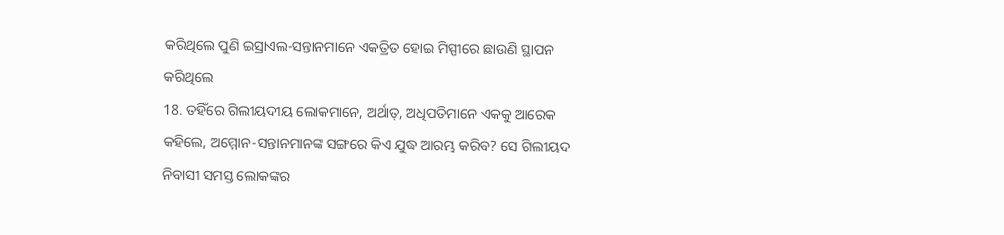କରିଥିଲେ ପୁଣି ଇସ୍ରାଏଲ-ସନ୍ତାନମାନେ ଏକତ୍ରିତ ହୋଇ ମିସ୍ପୀରେ ଛାଉଣି ସ୍ଥାପନ କରିଥିଲେ
18. ତହିଁରେ ଗିଲୀୟଦୀୟ ଲୋକମାନେ, ଅର୍ଥାତ୍, ଅଧିପତିମାନେ ଏକକୁ ଆରେକ କହିଲେ, ଅମ୍ମୋନ-ସନ୍ତାନମାନଙ୍କ ସଙ୍ଗରେ କିଏ ଯୁଦ୍ଧ ଆରମ୍ଭ କରିବ? ସେ ଗିଲୀୟଦ ନିବାସୀ ସମସ୍ତ ଲୋକଙ୍କର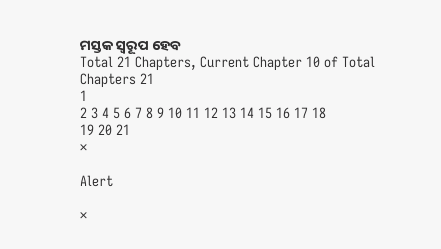ମସ୍ତକ ସ୍ଵରୂପ ହେବ
Total 21 Chapters, Current Chapter 10 of Total Chapters 21
1
2 3 4 5 6 7 8 9 10 11 12 13 14 15 16 17 18
19 20 21
×

Alert

×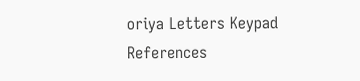oriya Letters Keypad References